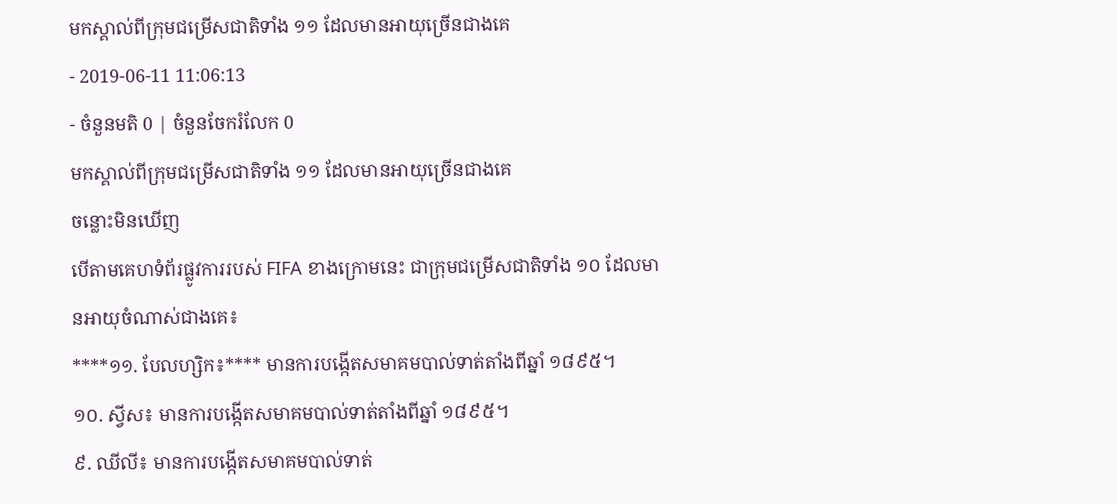មកស្គាល់ពីក្រុមជម្រើសជាតិទាំង ១១ ដែលមានអាយុច្រើនជាងគេ
- 2019-06-11 11:06:13
- ចំនួនមតិ 0 | ចំនួនចែករំលែក 0
មកស្គាល់ពីក្រុមជម្រើសជាតិទាំង ១១ ដែលមានអាយុច្រើនជាងគេ
ចន្លោះមិនឃើញ
បើតាមគេហទំព័រផ្លូវការរបស់ FIFA ខាងក្រោមនេះ ជាក្រុមជម្រើសជាតិទាំង ១០ ដែលមានអាយុចំណាស់ជាងគេ៖
****១១. បែលហ្សិក៖**** មានការបង្កើតសមាគមបាល់ទាត់តាំងពីឆ្នាំ ១៨៩៥។
១០. ស្វីស៖ មានការបង្កើតសមាគមបាល់ទាត់តាំងពីឆ្នាំ ១៨៩៥។
៩. ឈីលី៖ មានការបង្កើតសមាគមបាល់ទាត់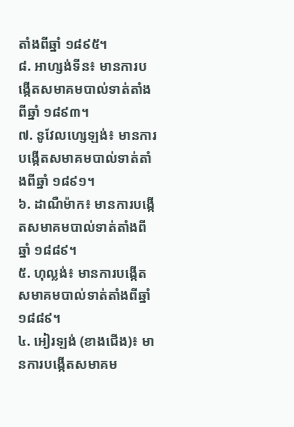តាំងពីឆ្នាំ ១៨៩៥។
៨. អាហ្សង់ទីន៖ មានការបង្កើតសមាគមបាល់ទាត់តាំងពីឆ្នាំ ១៨៩៣។
៧. នូវែលហ្សេឡង់៖ មានការបង្កើតសមាគមបាល់ទាត់តាំងពីឆ្នាំ ១៨៩១។
៦. ដាណឺម៉ាក៖ មានការបង្កើតសមាគមបាល់ទាត់តាំងពីឆ្នាំ ១៨៨៩។
៥. ហុល្លង់៖ មានការបង្កើតសមាគមបាល់ទាត់តាំងពីឆ្នាំ ១៨៨៩។
៤. អៀរឡង់ (ខាងជើង)៖ មានការបង្កើតសមាគម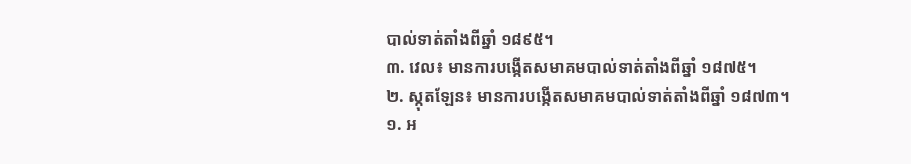បាល់ទាត់តាំងពីឆ្នាំ ១៨៩៥។
៣. វេល៖ មានការបង្កើតសមាគមបាល់ទាត់តាំងពីឆ្នាំ ១៨៧៥។
២. ស្កុតឡែន៖ មានការបង្កើតសមាគមបាល់ទាត់តាំងពីឆ្នាំ ១៨៧៣។
១. អ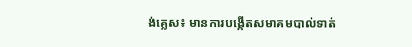ង់គ្លេស៖ មានការបង្កើតសមាគមបាល់ទាត់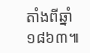តាំងពីឆ្នាំ ១៨៦៣៕